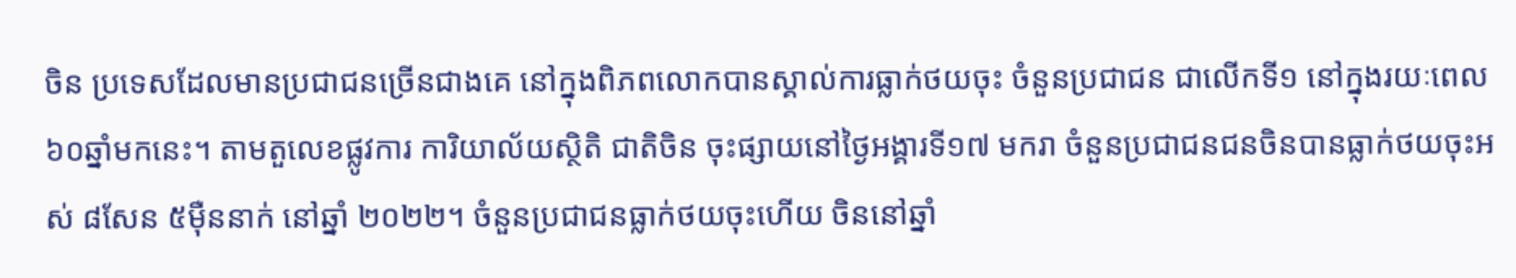ចិន ប្រទេសដែលមានប្រជាជនច្រើនជាងគេ នៅក្នុងពិភពលោកបានស្គាល់ការធ្លាក់ថយចុះ ចំនួនប្រជាជន ជាលើកទី១ នៅក្នុងរយៈពេល៦០ឆ្នាំមកនេះ។ តាមតួលេខផ្លូវការ ការិយាល័យស្ថិតិ ជាតិចិន ចុះផ្សាយនៅថ្ងៃអង្គារទី១៧ មករា ចំនួនប្រជាជនជនចិនបានធ្លាក់ថយចុះអស់ ៨សែន ៥ម៉ឺននាក់ នៅឆ្នាំ ២០២២។ ចំនួនប្រជាជនធ្លាក់ថយចុះហើយ ចិននៅឆ្នាំ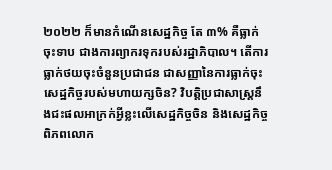២០២២ ក៏មានកំណើនសេដ្ឋកិច្ច តែ ៣% គឺធ្លាក់ចុះទាប ជាងការព្យាករទុករបស់រដ្ឋាភិបាល។ តើការធ្លាក់ថយចុះចំនួនប្រជាជន ជាសញ្ញានៃការធ្លាក់ចុះ សេដ្ឋកិច្ចរបស់មហាយក្សចិន? វិបត្តិប្រជាសាស្រ្តនឹងជះផលអាក្រក់អ្វីខ្លះលើសេដ្ឋកិច្ចចិន និងសេដ្ឋកិច្ចពិភពលោក